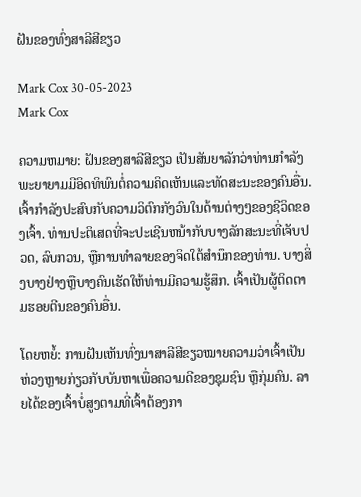ຝັນຂອງທົ່ງສາລີສີຂຽວ

Mark Cox 30-05-2023
Mark Cox

ຄວາມຫມາຍ: ຝັນຂອງສາລີສີຂຽວ ເປັນສັນຍາລັກວ່າທ່ານກໍາລັງພະຍາຍາມມີອິດທິພົນຕໍ່ຄວາມຄິດເຫັນແລະທັດສະນະຂອງຄົນອື່ນ. ເຈົ້າກໍາລັງປະສົບກັບຄວາມວິຕົກກັງວົນໃນດ້ານຕ່າງໆຂອງຊີວິດຂອງເຈົ້າ. ທ່ານປະຕິເສດທີ່ຈະປະເຊີນຫນ້າກັບບາງລັກສະນະທີ່ເຈັບປວດ, ລົບກວນ, ຫຼືການທໍາລາຍຂອງຈິດໃຕ້ສໍານຶກຂອງທ່ານ. ບາງສິ່ງບາງຢ່າງຫຼືບາງຄົນເຮັດໃຫ້ທ່ານມີຄວາມຮູ້ສຶກ. ເຈົ້າເປັນຜູ້ຕິດຕາມຮອຍຕີນຂອງຄົນອື່ນ.

ໂດຍຫຍໍ້: ການຝັນເຫັນທົ່ງນາສາລີສີຂຽວໝາຍຄວາມວ່າເຈົ້າເປັນຫ່ວງຫຼາຍກ່ຽວກັບບັນຫາເພື່ອຄວາມດີຂອງຊຸມຊົນ ຫຼືກຸ່ມຄົນ. ລາຍໄດ້ຂອງເຈົ້າບໍ່ສູງຕາມທີ່ເຈົ້າຕ້ອງກາ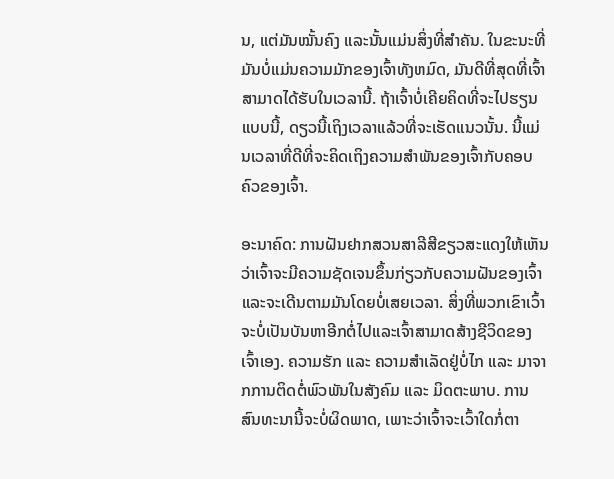ນ, ແຕ່ມັນໝັ້ນຄົງ ແລະນັ້ນແມ່ນສິ່ງທີ່ສຳຄັນ. ໃນຂະນະທີ່ມັນບໍ່ແມ່ນຄວາມມັກຂອງເຈົ້າທັງຫມົດ, ມັນດີທີ່ສຸດທີ່ເຈົ້າສາມາດໄດ້ຮັບໃນເວລານີ້. ຖ້າເຈົ້າບໍ່ເຄີຍຄິດທີ່ຈະໄປຮຽນແບບນີ້, ດຽວນີ້ເຖິງເວລາແລ້ວທີ່ຈະເຮັດແນວນັ້ນ. ນີ້ແມ່ນເວລາທີ່ດີທີ່ຈະຄິດເຖິງຄວາມສຳພັນຂອງເຈົ້າກັບຄອບຄົວຂອງເຈົ້າ.

ອະນາຄົດ: ການຝັນຢາກສວນສາລີສີຂຽວສະແດງໃຫ້ເຫັນວ່າເຈົ້າຈະມີຄວາມຊັດເຈນຂຶ້ນກ່ຽວກັບຄວາມຝັນຂອງເຈົ້າ ແລະຈະເດີນຕາມມັນໂດຍບໍ່ເສຍເວລາ. ສິ່ງທີ່ພວກເຂົາເວົ້າຈະບໍ່ເປັນບັນຫາອີກຕໍ່ໄປແລະເຈົ້າສາມາດສ້າງຊີວິດຂອງເຈົ້າເອງ. ຄວາມຮັກ ແລະ ຄວາມສຳເລັດຢູ່ບໍ່ໄກ ແລະ ມາຈາກການຕິດຕໍ່ພົວພັນໃນສັງຄົມ ແລະ ມິດຕະພາບ. ການສົນທະນານີ້ຈະບໍ່ຜິດພາດ, ເພາະວ່າເຈົ້າຈະເວົ້າໃດກໍ່ຕາ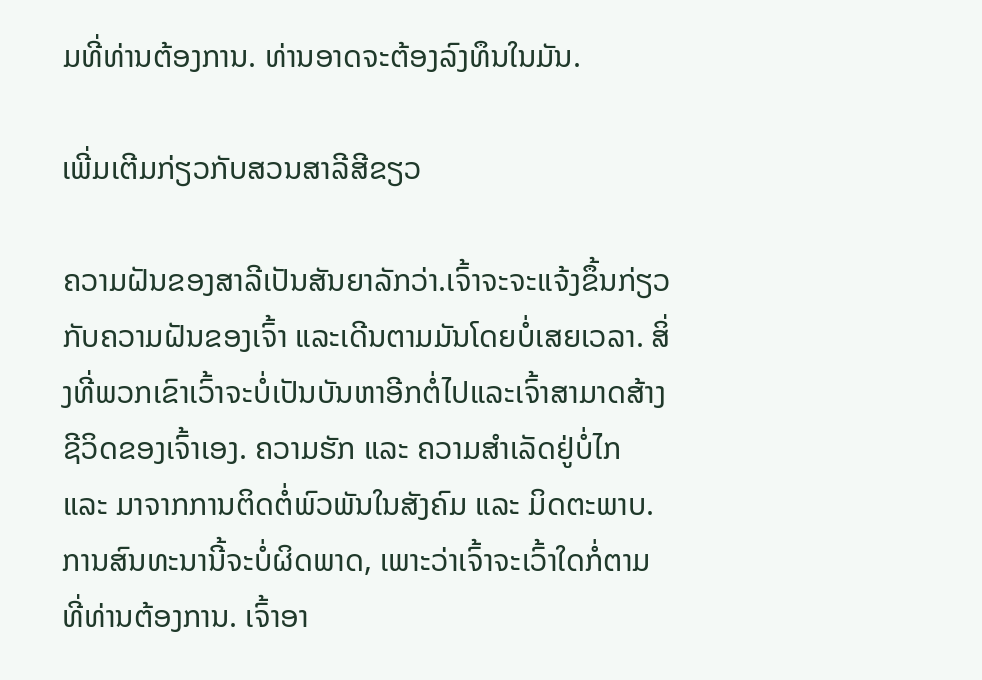ມທີ່ທ່ານຕ້ອງການ. ທ່ານອາດຈະຕ້ອງລົງທຶນໃນມັນ.

ເພີ່ມເຕີມກ່ຽວກັບສວນສາລີສີຂຽວ

ຄວາມຝັນຂອງສາລີເປັນສັນຍາລັກວ່າ.ເຈົ້າຈະຈະແຈ້ງຂຶ້ນກ່ຽວກັບຄວາມຝັນຂອງເຈົ້າ ແລະເດີນຕາມມັນໂດຍບໍ່ເສຍເວລາ. ສິ່ງທີ່ພວກເຂົາເວົ້າຈະບໍ່ເປັນບັນຫາອີກຕໍ່ໄປແລະເຈົ້າສາມາດສ້າງຊີວິດຂອງເຈົ້າເອງ. ຄວາມຮັກ ແລະ ຄວາມສຳເລັດຢູ່ບໍ່ໄກ ແລະ ມາຈາກການຕິດຕໍ່ພົວພັນໃນສັງຄົມ ແລະ ມິດຕະພາບ. ການສົນທະນານີ້ຈະບໍ່ຜິດພາດ, ເພາະວ່າເຈົ້າຈະເວົ້າໃດກໍ່ຕາມທີ່ທ່ານຕ້ອງການ. ເຈົ້າອາ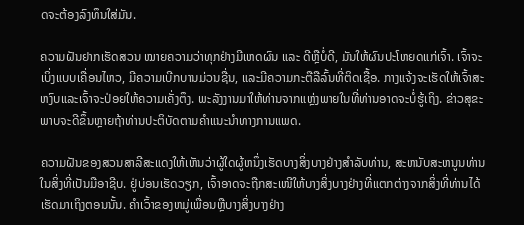ດຈະຕ້ອງລົງທຶນໃສ່ມັນ.

ຄວາມຝັນຢາກເຮັດສວນ ໝາຍຄວາມວ່າທຸກຢ່າງມີເຫດຜົນ ແລະ ດີຫຼືບໍ່ດີ, ມັນໃຫ້ຜົນປະໂຫຍດແກ່ເຈົ້າ. ເຈົ້າຈະເບິ່ງແບບເຄື່ອນໄຫວ, ມີຄວາມເບີກບານມ່ວນຊື່ນ, ແລະມີຄວາມກະຕືລືລົ້ນທີ່ຕິດເຊື້ອ. ກາງແຈ້ງຈະເຮັດໃຫ້ເຈົ້າສະຫງົບແລະເຈົ້າຈະປ່ອຍໃຫ້ຄວາມເຄັ່ງຕຶງ. ພະລັງງານມາໃຫ້ທ່ານຈາກແຫຼ່ງພາຍໃນທີ່ທ່ານອາດຈະບໍ່ຮູ້ເຖິງ. ຂ່າວສຸຂະພາບຈະດີຂຶ້ນຫຼາຍຖ້າທ່ານປະຕິບັດຕາມຄໍາແນະນໍາທາງການແພດ.

ຄວາມຝັນຂອງສວນສາລີສະແດງໃຫ້ເຫັນວ່າຜູ້ໃດຜູ້ຫນຶ່ງເຮັດບາງສິ່ງບາງຢ່າງສໍາລັບທ່ານ, ສະຫນັບສະຫນູນທ່ານໃນສິ່ງທີ່ເປັນມືອາຊີບ. ຢູ່ບ່ອນເຮັດວຽກ, ເຈົ້າອາດຈະຖືກສະເໜີໃຫ້ບາງສິ່ງບາງຢ່າງທີ່ແຕກຕ່າງຈາກສິ່ງທີ່ທ່ານໄດ້ເຮັດມາເຖິງຕອນນັ້ນ. ຄໍາເວົ້າຂອງຫມູ່ເພື່ອນຫຼືບາງສິ່ງບາງຢ່າງ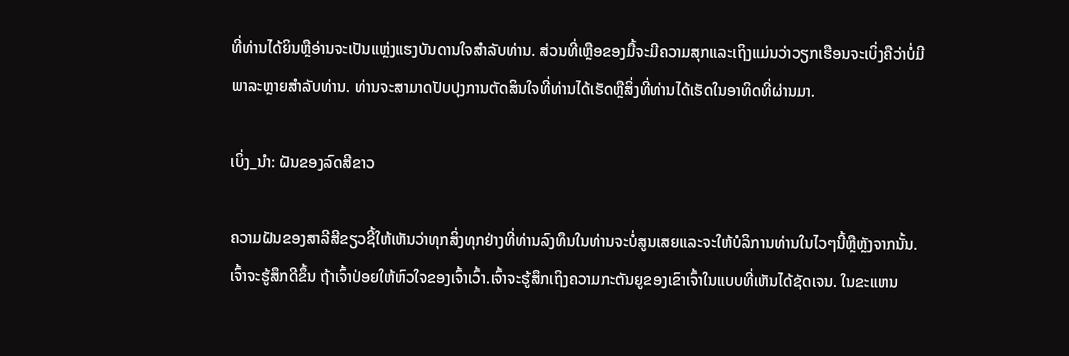ທີ່ທ່ານໄດ້ຍິນຫຼືອ່ານຈະເປັນແຫຼ່ງແຮງບັນດານໃຈສໍາລັບທ່ານ. ສ່ວນທີ່ເຫຼືອຂອງມື້ຈະມີຄວາມສຸກແລະເຖິງແມ່ນວ່າວຽກເຮືອນຈະເບິ່ງຄືວ່າບໍ່ມີພາລະຫຼາຍສໍາລັບທ່ານ. ທ່ານຈະສາມາດປັບປຸງການຕັດສິນໃຈທີ່ທ່ານໄດ້ເຮັດຫຼືສິ່ງທີ່ທ່ານໄດ້ເຮັດໃນອາທິດທີ່ຜ່ານມາ.

ເບິ່ງ_ນຳ: ຝັນຂອງລົດສີຂາວ

ຄວາມຝັນຂອງສາລີສີຂຽວຊີ້ໃຫ້ເຫັນວ່າທຸກສິ່ງທຸກຢ່າງທີ່ທ່ານລົງທຶນໃນທ່ານຈະບໍ່ສູນເສຍແລະຈະໃຫ້ບໍລິການທ່ານໃນໄວໆນີ້ຫຼືຫຼັງຈາກນັ້ນ. ເຈົ້າຈະຮູ້ສຶກດີຂຶ້ນ ຖ້າເຈົ້າປ່ອຍໃຫ້ຫົວໃຈຂອງເຈົ້າເວົ້າ.ເຈົ້າຈະຮູ້ສຶກເຖິງຄວາມກະຕັນຍູຂອງເຂົາເຈົ້າໃນແບບທີ່ເຫັນໄດ້ຊັດເຈນ. ໃນຂະແຫນ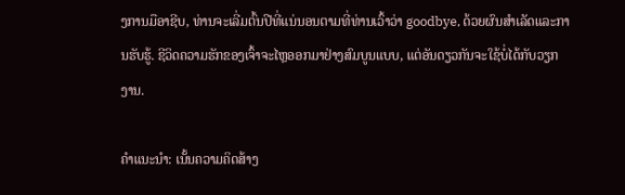ງການມືອາຊີບ, ທ່ານຈະເລີ່ມຕົ້ນປີທີ່ແນ່ນອນຕາມທີ່ທ່ານເວົ້າວ່າ goodbye, ດ້ວຍຜົນສໍາເລັດແລະການຮັບຮູ້. ຊີວິດຄວາມຮັກຂອງເຈົ້າຈະໄຫຼອອກມາຢ່າງສົມບູນແບບ, ແຕ່ອັນດຽວກັນຈະໃຊ້ບໍ່ໄດ້ກັບວຽກງານ.

ຄຳແນະນຳ: ເນັ້ນຄວາມຄິດສ້າງ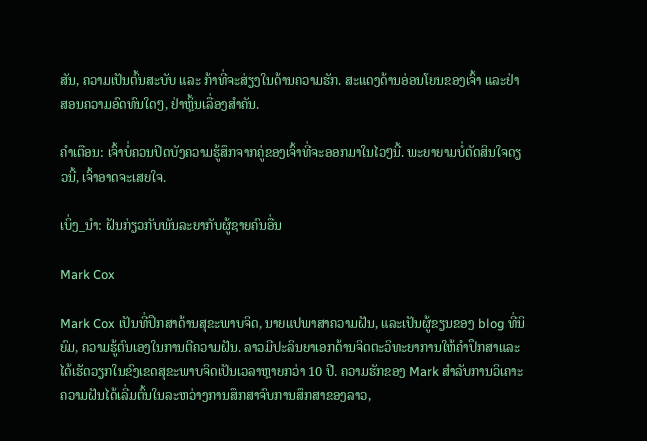ສັນ, ຄວາມເປັນຕົ້ນສະບັບ ແລະ ກ້າທີ່ຈະສ່ຽງໃນດ້ານຄວາມຮັກ. ສະແດງດ້ານອ່ອນໂຍນຂອງເຈົ້າ ແລະຢ່າສອນຄວາມອົດທົນໃດໆ, ຢ່າຫຼິ້ນເລື່ອງສຳຄັນ.

ຄຳເຕືອນ: ເຈົ້າບໍ່ຄວນປິດບັງຄວາມຮູ້ສຶກຈາກຄູ່ຂອງເຈົ້າທີ່ຈະອອກມາໃນໄວໆນີ້. ພະຍາຍາມບໍ່ຕັດສິນໃຈດຽວນີ້, ເຈົ້າອາດຈະເສຍໃຈ.

ເບິ່ງ_ນຳ: ຝັນກ່ຽວກັບພັນລະຍາກັບຜູ້ຊາຍຄົນອື່ນ

Mark Cox

Mark Cox ເປັນທີ່ປຶກສາດ້ານສຸຂະພາບຈິດ, ນາຍແປພາສາຄວາມຝັນ, ແລະເປັນຜູ້ຂຽນຂອງ blog ທີ່ນິຍົມ, ຄວາມຮູ້ຕົນເອງໃນການຕີຄວາມຝັນ. ລາວມີປະລິນຍາເອກດ້ານຈິດຕະວິທະຍາການໃຫ້ຄໍາປຶກສາແລະໄດ້ເຮັດວຽກໃນຂົງເຂດສຸຂະພາບຈິດເປັນເວລາຫຼາຍກວ່າ 10 ປີ. ຄວາມຮັກຂອງ Mark ສໍາລັບການວິເຄາະຄວາມຝັນໄດ້ເລີ່ມຕົ້ນໃນລະຫວ່າງການສຶກສາຈົບການສຶກສາຂອງລາວ,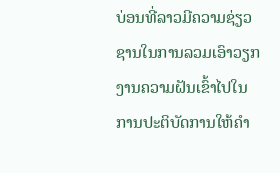ບ່ອນທີ່ລາວມີຄວາມຊ່ຽວຊານໃນການລວມເອົາວຽກງານຄວາມຝັນເຂົ້າໄປໃນການປະຕິບັດການໃຫ້ຄໍາ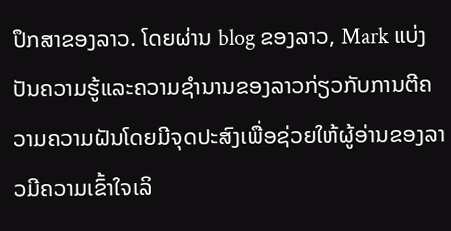ປຶກສາຂອງລາວ. ໂດຍຜ່ານ blog ຂອງລາວ, Mark ແບ່ງປັນຄວາມຮູ້ແລະຄວາມຊໍານານຂອງລາວກ່ຽວກັບການຕີຄວາມຄວາມຝັນໂດຍມີຈຸດປະສົງເພື່ອຊ່ວຍໃຫ້ຜູ້ອ່ານຂອງລາວມີຄວາມເຂົ້າໃຈເລິ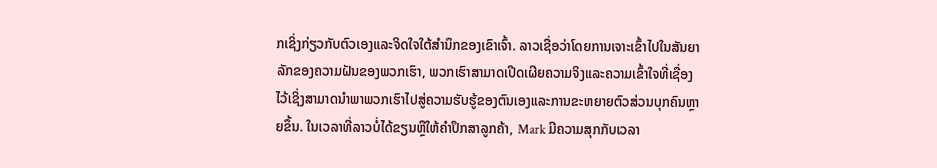ກເຊິ່ງກ່ຽວກັບຕົວເອງແລະຈິດໃຈໃຕ້ສໍານຶກຂອງເຂົາເຈົ້າ. ລາວເຊື່ອວ່າໂດຍການເຈາະເຂົ້າໄປໃນສັນຍາລັກຂອງຄວາມຝັນຂອງພວກເຮົາ, ພວກເຮົາສາມາດເປີດເຜີຍຄວາມຈິງແລະຄວາມເຂົ້າໃຈທີ່ເຊື່ອງໄວ້ເຊິ່ງສາມາດນໍາພາພວກເຮົາໄປສູ່ຄວາມຮັບຮູ້ຂອງຕົນເອງແລະການຂະຫຍາຍຕົວສ່ວນບຸກຄົນຫຼາຍຂຶ້ນ. ໃນເວລາທີ່ລາວບໍ່ໄດ້ຂຽນຫຼືໃຫ້ຄໍາປຶກສາລູກຄ້າ, Mark ມີຄວາມສຸກກັບເວລາ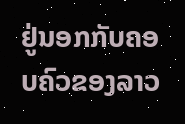ຢູ່ນອກກັບຄອບຄົວຂອງລາວ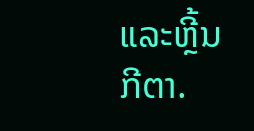ແລະຫຼີ້ນກີຕາ.